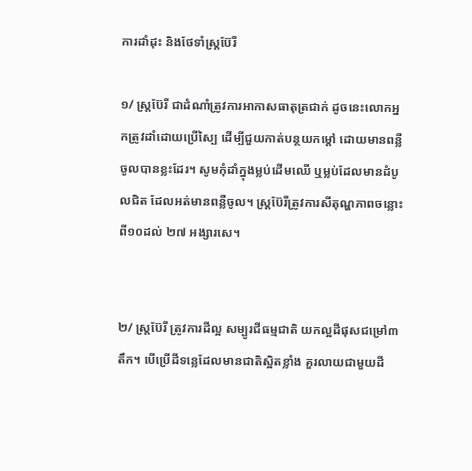ការដាំដុះ និងថែទាំស្ត្រប៊ែរី

១/ ស្ត្រប៊ែរី ជាដំណាំត្រូវការអាកាសធាតុត្រជាក់ ដូចនេះលោកអ្នកត្រូវដាំដោយប្រើស្បៃ ដើម្បីជួយកាត់បន្ថយកម្តៅ ដោយមានពន្លឺចូលបានខ្លះដែរ។ សូមកុំដាំក្នុងម្លប់ដើមឈើ ឬម្លប់ដែលមានដំបូលជិត ដែលអត់មានពន្លឺចូល។ ស្ត្រប៊ែរីត្រូវការសីតុណ្ហភាពចន្លោះពី១០ដល់ ២៧ អង្សារសេ។


២/ ស្ត្រប៊ែរី ត្រូវការដីល្អ សម្បូរជីធម្មជាតិ យកល្អដីផុសជម្រៅ៣តឹក។ បើប្រើដីទន្លេដែលមានជាតិស្អិតខ្លាំង គួរលាយជាមួយដី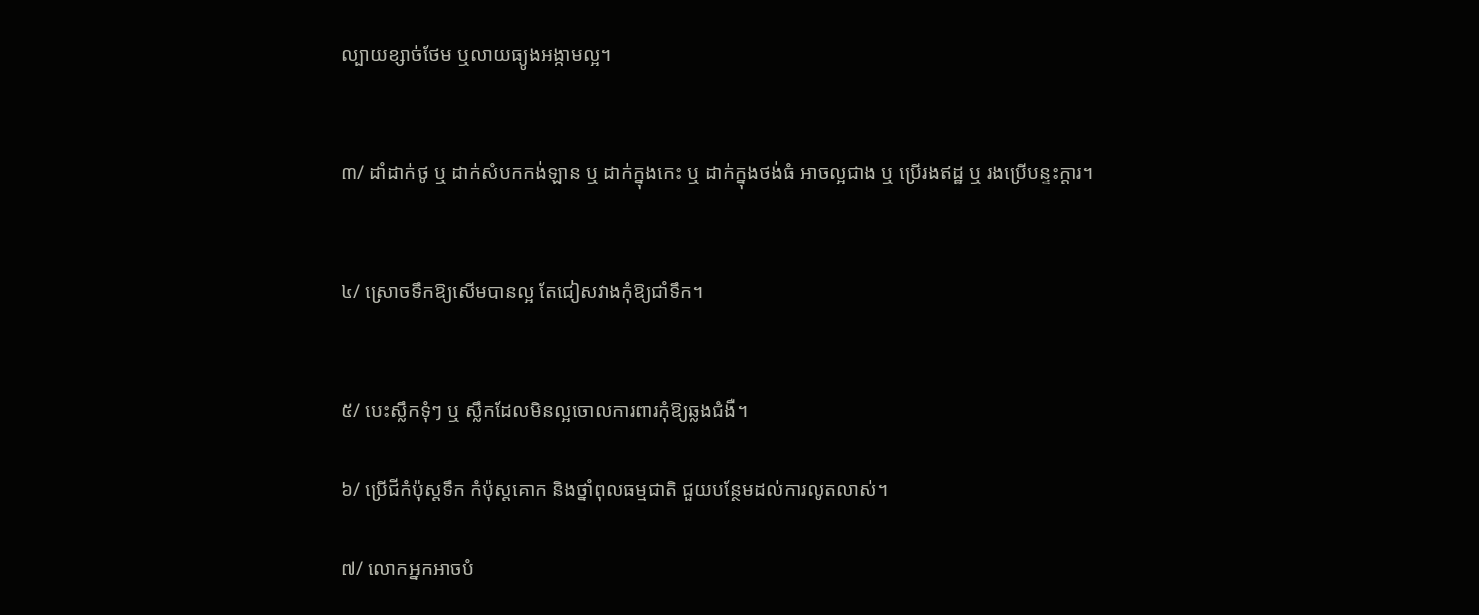ល្បាយខ្សាច់ថែម ឬលាយធ្យូងអង្កាមល្អ។


៣/ ដាំដាក់ថូ ឬ ដាក់សំបកកង់ឡាន ឬ ដាក់ក្នុងកេះ ឬ ដាក់ក្នុងថង់ធំ អាចល្អជាង ឬ ប្រើរងឥដ្ឋ ឬ រងប្រើបន្ទះក្តារ។


៤/ ស្រោចទឹកឱ្យសើមបានល្អ តែជៀសវាងកុំឱ្យជាំទឹក។


៥/ បេះស្លឹកទុំៗ ឬ ស្លឹកដែលមិនល្អចោលការពារកុំឱ្យឆ្លងជំងឺ។

៦/ ប្រើជីកំប៉ុស្តទឹក កំប៉ុស្តគោក និងថ្នាំពុលធម្មជាតិ ជួយបន្ថែមដល់ការលូតលាស់។

៧/ លោកអ្នកអាចបំ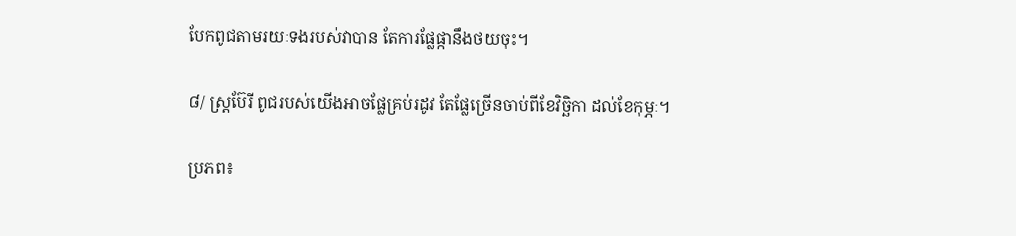បែកពូជតាមរយៈទងរបស់វាបាន តែការផ្លែផ្កានឹងថយចុះ។

៨/ ស្ត្រប៊ែរី ពូជរបស់យើងអាចផ្លែគ្រប់រដូវ តែផ្លែច្រើនចាប់ពីខែវិច្ឆិកា ដល់ខែកុម្ភៈ។

ប្រភព៖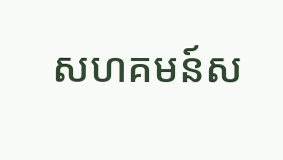សហគមន៍ស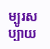ម្បូរសប្បាយ